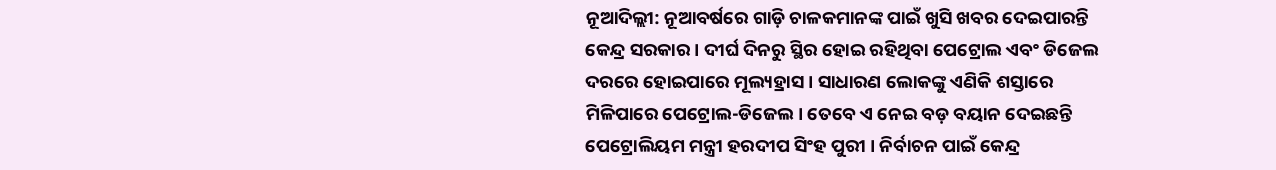ନୂଆଦିଲ୍ଲୀ: ନୂଆବର୍ଷରେ ଗାଡ଼ି ଚାଳକମାନଙ୍କ ପାଇଁ ଖୁସି ଖବର ଦେଇପାରନ୍ତି କେନ୍ଦ୍ର ସରକାର । ଦୀର୍ଘ ଦିନରୁ ସ୍ଥିର ହୋଇ ରହିଥିବା ପେଟ୍ରୋଲ ଏବଂ ଡିଜେଲ ଦରରେ ହୋଇପାରେ ମୂଲ୍ୟହ୍ରାସ । ସାଧାରଣ ଲୋକଙ୍କୁ ଏଣିକି ଶସ୍ତାରେ ମିଳିପାରେ ପେଟ୍ରୋଲ-ଡିଜେଲ । ତେବେ ଏ ନେଇ ବଡ଼ ବୟାନ ଦେଇଛନ୍ତି ପେଟ୍ରୋଲିୟମ ମନ୍ତ୍ରୀ ହରଦୀପ ସିଂହ ପୁରୀ । ନିର୍ବାଚନ ପାଇଁ କେନ୍ଦ୍ର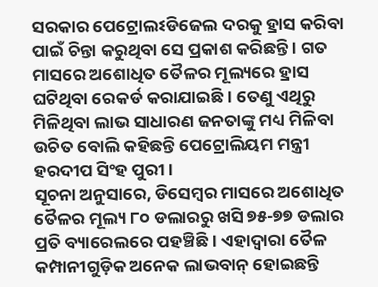ସରକାର ପେଟ୍ରୋଲଽଡିଜେଲ ଦରକୁ ହ୍ରାସ କରିବା ପାଇଁ ଚିନ୍ତା କରୁଥିବା ସେ ପ୍ରକାଶ କରିଛନ୍ତି । ଗତ ମାସରେ ଅଶୋଧିତ ତୈଳର ମୂଲ୍ୟରେ ହ୍ରାସ ଘଟିଥିବା ରେକର୍ଡ କରାଯାଇଛି । ତେଣୁ ଏଥିରୁ ମିଳିଥିବା ଲାଭ ସାଧାରଣ ଜନତାଙ୍କୁ ମଧ୍ୟ ମିଳିବା ଉଚିତ ବୋଲି କହିଛନ୍ତି ପେଟ୍ରୋଲିୟମ ମନ୍ତ୍ରୀ ହରଦୀପ ସିଂହ ପୁରୀ ।
ସୂଚନା ଅନୁସାରେ, ଡିସେମ୍ବର ମାସରେ ଅଶୋଧିତ ତୈଳର ମୂଲ୍ୟ ୮୦ ଡଲାରରୁ ଖସି ୭୫-୭୭ ଡଲାର ପ୍ରତି ବ୍ୟାରେଲରେ ପହଞ୍ଚିଛି । ଏହାଦ୍ୱାରା ତୈଳ କମ୍ପାନୀଗୁଡ଼ିକ ଅନେକ ଲାଭବାନ୍ ହୋଇଛନ୍ତି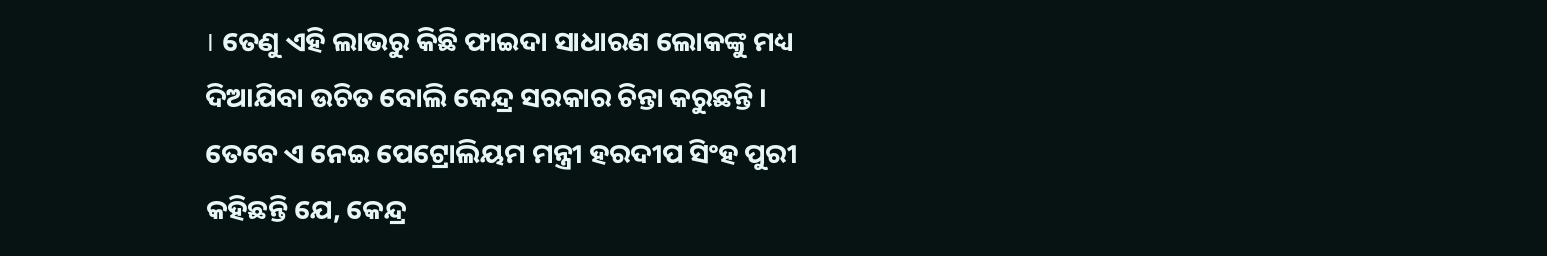। ତେଣୁ ଏହି ଲାଭରୁ କିଛି ଫାଇଦା ସାଧାରଣ ଲୋକଙ୍କୁ ମଧ୍ୟ ଦିଆଯିବା ଉଚିତ ବୋଲି କେନ୍ଦ୍ର ସରକାର ଚିନ୍ତା କରୁଛନ୍ତି । ତେବେ ଏ ନେଇ ପେଟ୍ରୋଲିୟମ ମନ୍ତ୍ରୀ ହରଦୀପ ସିଂହ ପୁରୀ କହିଛନ୍ତି ଯେ, କେନ୍ଦ୍ର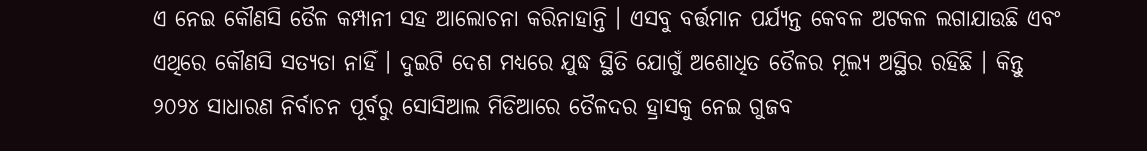ଏ ନେଇ କୌଣସି ତୈଳ କମ୍ପାନୀ ସହ ଆଲୋଚନା କରିନାହାନ୍ତି । ଏସବୁ ବର୍ତ୍ତମାନ ପର୍ଯ୍ୟନ୍ତ କେବଳ ଅଟକଳ ଲଗାଯାଉଛି ଏବଂ ଏଥିରେ କୌଣସି ସତ୍ୟତା ନାହିଁ । ଦୁଇଟି ଦେଶ ମଧ୍ୟରେ ଯୁଦ୍ଧ ସ୍ଥିତି ଯୋଗୁଁ ଅଶୋଧିତ ତୈଳର ମୂଲ୍ୟ ଅସ୍ଥିର ରହିଛି । କିନ୍ତୁ ୨୦୨୪ ସାଧାରଣ ନିର୍ବାଚନ ପୂର୍ବରୁ ସୋସିଆଲ ମିଡିଆରେ ତୈଳଦର ହ୍ରାସକୁ ନେଇ ଗୁଜବ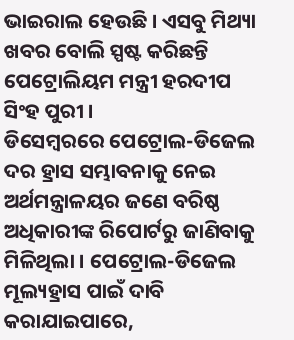ଭାଇରାଲ ହେଉଛି । ଏସବୁ ମିଥ୍ୟା ଖବର ବୋଲି ସ୍ପଷ୍ଟ କରିଛନ୍ତି ପେଟ୍ରୋଲିୟମ ମନ୍ତ୍ରୀ ହରଦୀପ ସିଂହ ପୁରୀ ।
ଡିସେମ୍ବରରେ ପେଟ୍ରୋଲ-ଡିଜେଲ ଦର ହ୍ରାସ ସମ୍ଭାବନାକୁ ନେଇ ଅର୍ଥମନ୍ତ୍ରାଳୟର ଜଣେ ବରିଷ୍ଠ ଅଧିକାରୀଙ୍କ ରିପୋର୍ଟରୁ ଜାଣିବାକୁ ମିଳିଥିଲା । ପେଟ୍ରୋଲ-ଡିଜେଲ ମୂଲ୍ୟହ୍ରାସ ପାଇଁ ଦାବି କରାଯାଇପାରେ,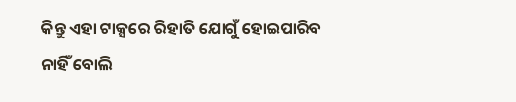କିନ୍ତୁ ଏହା ଟାକ୍ସରେ ରିହାତି ଯୋଗୁଁ ହୋଇପାରିବ ନାହିଁ ବୋଲି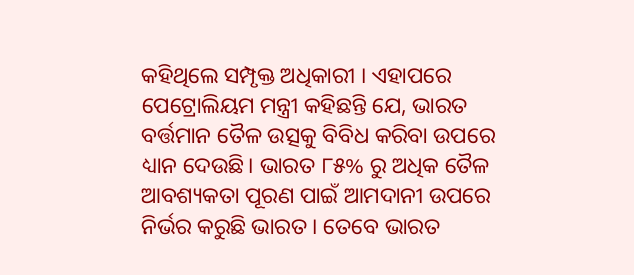କହିଥିଲେ ସମ୍ପୃକ୍ତ ଅଧିକାରୀ । ଏହାପରେ ପେଟ୍ରୋଲିୟମ ମନ୍ତ୍ରୀ କହିଛନ୍ତି ଯେ, ଭାରତ ବର୍ତ୍ତମାନ ତୈଳ ଉତ୍ସକୁ ବିବିଧ କରିବା ଉପରେ ଧ୍ୟାନ ଦେଉଛି। ଭାରତ ୮୫% ରୁ ଅଧିକ ତୈଳ ଆବଶ୍ୟକତା ପୂରଣ ପାଇଁ ଆମଦାନୀ ଉପରେ ନିର୍ଭର କରୁଛି ଭାରତ । ତେବେ ଭାରତ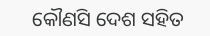କୌଣସି ଦେଶ ସହିତ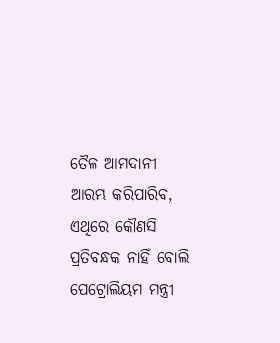ତୈଳ ଆମଦାନୀ ଆରମ୍ଭ କରିପାରିବ, ଏଥିରେ କୌଣସି ପ୍ରତିବନ୍ଧକ ନାହିଁ ବୋଲି ପେଟ୍ରୋଲିୟମ ମନ୍ତ୍ରୀ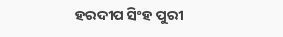ହରଦୀପ ସିଂହ ପୁରୀ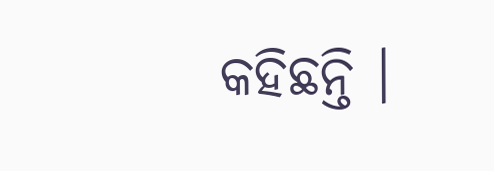କହିଛନ୍ତି ।